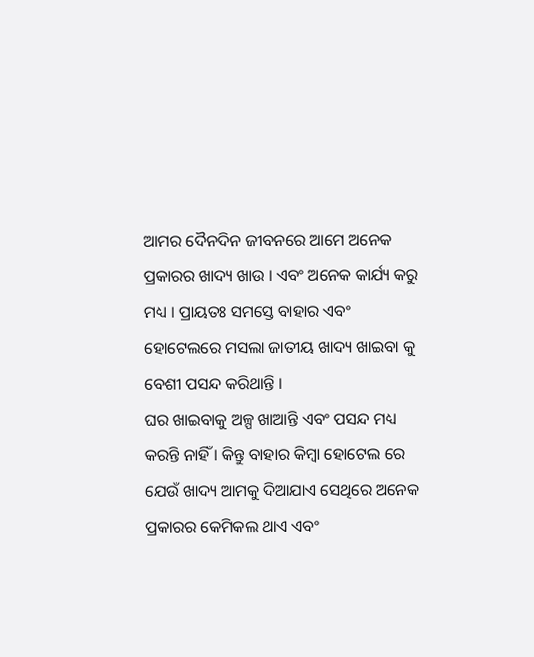ଆମର ଦୈନଦିନ ଜୀବନରେ ଆମେ ଅନେକ ପ୍ରକାରର ଖାଦ୍ୟ ଖାଉ । ଏବଂ ଅନେକ କାର୍ଯ୍ୟ କରୁ ମଧ୍ୟ । ପ୍ରାୟତଃ ସମସ୍ତେ ବାହାର ଏବଂ ହୋଟେଲରେ ମସଲା ଜାତୀୟ ଖାଦ୍ୟ ଖାଇବା କୁ ବେଶୀ ପସନ୍ଦ କରିଥାନ୍ତି ।
ଘର ଖାଇବାକୁ ଅଳ୍ପ ଖାଆନ୍ତି ଏବଂ ପସନ୍ଦ ମଧ୍ୟ କରନ୍ତି ନାହିଁ । କିନ୍ତୁ ବାହାର କିମ୍ବା ହୋଟେଲ ରେ ଯେଉଁ ଖାଦ୍ୟ ଆମକୁ ଦିଆଯାଏ ସେଥିରେ ଅନେକ ପ୍ରକାରର କେମିକଲ ଥାଏ ଏବଂ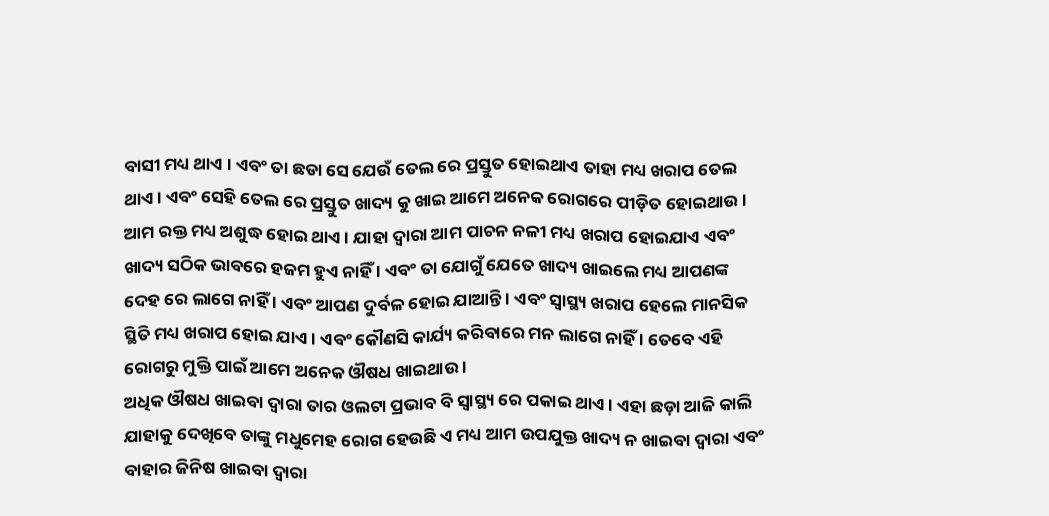ବାସୀ ମଧ୍ୟ ଥାଏ । ଏବଂ ତା ଛଡା ସେ ଯେଉଁ ତେଲ ରେ ପ୍ରସ୍ତୁତ ହୋଇଥାଏ ତାହା ମଧ୍ୟ ଖରାପ ତେଲ ଥାଏ । ଏବଂ ସେହି ତେଲ ରେ ପ୍ରସ୍ତୁତ ଖାଦ୍ୟ କୁ ଖାଇ ଆମେ ଅନେକ ରୋଗରେ ପୀଡ଼ିତ ହୋଇଥାଉ ।
ଆମ ରକ୍ତ ମଧ୍ୟ ଅଶୁଦ୍ଧ ହୋଇ ଥାଏ । ଯାହା ଦ୍ୱାରା ଆମ ପାଚନ ନଳୀ ମଧ୍ୟ ଖରାପ ହୋଇଯାଏ ଏବଂ ଖାଦ୍ୟ ସଠିକ ଭାବରେ ହଜମ ହୁଏ ନାହିଁ । ଏବଂ ତା ଯୋଗୁଁ ଯେତେ ଖାଦ୍ୟ ଖାଇଲେ ମଧ୍ୟ ଆପଣଙ୍କ ଦେହ ରେ ଲାଗେ ନାହିଁ । ଏବଂ ଆପଣ ଦୁର୍ବଳ ହୋଇ ଯାଆନ୍ତି । ଏବଂ ସ୍ୱାସ୍ଥ୍ୟ ଖରାପ ହେଲେ ମାନସିକ ସ୍ଥିତି ମଧ୍ୟ ଖରାପ ହୋଇ ଯାଏ । ଏବଂ କୌଣସି କାର୍ଯ୍ୟ କରିବାରେ ମନ ଲାଗେ ନାହିଁ । ତେବେ ଏହି ରୋଗରୁ ମୁକ୍ତି ପାଇଁ ଆମେ ଅନେକ ଔଷଧ ଖାଇଥାଉ ।
ଅଧିକ ଔଷଧ ଖାଇବା ଦ୍ୱାରା ତାର ଓଲଟା ପ୍ରଭାବ ବି ସ୍ୱାସ୍ଥ୍ୟ ରେ ପକାଇ ଥାଏ । ଏହା ଛଡ଼ା ଆଜି କାଲି ଯାହାକୁ ଦେଖିବେ ତାଙ୍କୁ ମଧୁମେହ ରୋଗ ହେଉଛି ଏ ମଧ୍ୟ ଆମ ଉପଯୁକ୍ତ ଖାଦ୍ୟ ନ ଖାଇବା ଦ୍ୱାରା ଏବଂ ବାହାର ଜିନିଷ ଖାଇବା ଦ୍ୱାରା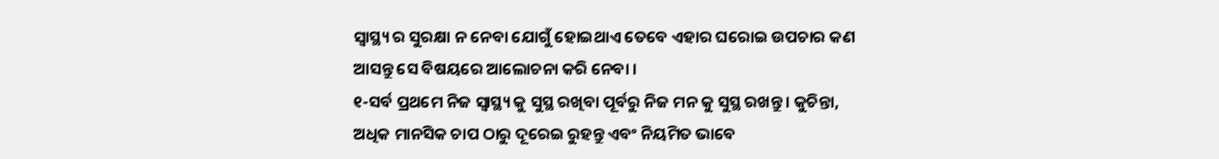ସ୍ୱାସ୍ଥ୍ୟ ର ସୁରକ୍ଷା ନ ନେବା ଯୋଗୁଁ ହୋଇଥାଏ ତେବେ ଏହାର ଘରୋଇ ଉପଚାର କଣ ଆସନ୍ତୁ ସେ ବିଷୟରେ ଆଲୋଚନା କରି ନେବା ।
୧-ସର୍ବ ପ୍ରଥମେ ନିଜ ସ୍ୱାସ୍ଥ୍ୟ କୁ ସୁସ୍ଥ ରଖିବା ପୂର୍ବରୁ ନିଜ ମନ କୁ ସୁସ୍ଥ ରଖନ୍ତୁ । କୁଚିନ୍ତା, ଅଧିକ ମାନସିକ ଚାପ ଠାରୁ ଦୂରେଇ ରୁହନ୍ତୁ ଏବଂ ନିୟମିତ ଭାବେ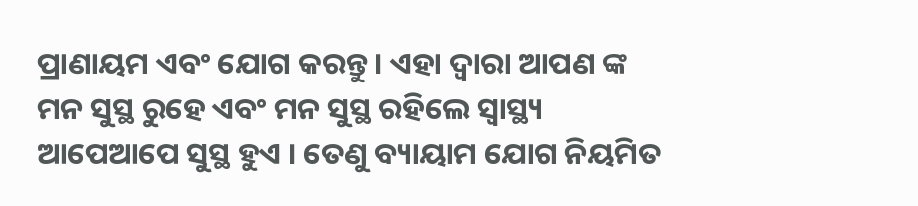ପ୍ରାଣାୟମ ଏବଂ ଯୋଗ କରନ୍ତୁ । ଏହା ଦ୍ୱାରା ଆପଣ ଙ୍କ ମନ ସୁସ୍ଥ ରୁହେ ଏବଂ ମନ ସୁସ୍ଥ ରହିଲେ ସ୍ୱାସ୍ଥ୍ୟ ଆପେଆପେ ସୁସ୍ଥ ହୁଏ । ତେଣୁ ବ୍ୟାୟାମ ଯୋଗ ନିୟମିତ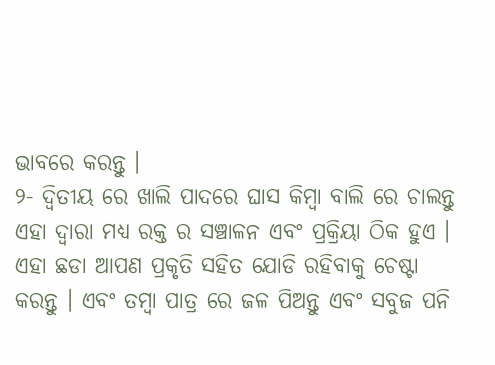ଭାବରେ କରନ୍ତୁ ।
୨- ଦ୍ଵିତୀୟ ରେ ଖାଲି ପାଦରେ ଘାସ କିମ୍ବା ବାଲି ରେ ଚାଲନ୍ତୁ ଏହା ଦ୍ୱାରା ମଧ୍ୟ ରକ୍ତ ର ସଞ୍ଚାଳନ ଏବଂ ପ୍ରକ୍ରିୟା ଠିକ ହୁଏ । ଏହା ଛଡା ଆପଣ ପ୍ରକୃତି ସହିତ ଯୋଡି ରହିବାକୁ ଚେଷ୍ଟା କରନ୍ତୁ । ଏବଂ ତମ୍ବା ପାତ୍ର ରେ ଜଳ ପିଅନ୍ତୁ ଏବଂ ସବୁଜ ପନି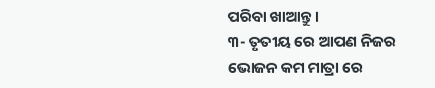ପରିବା ଖାଆନ୍ତୁ ।
୩- ତୃତୀୟ ରେ ଆପଣ ନିଜର ଭୋଜନ କମ ମାତ୍ରା ରେ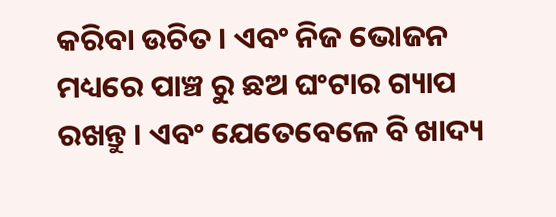କରିବା ଉଚିତ । ଏବଂ ନିଜ ଭୋଜନ ମଧ୍ୟରେ ପାଞ୍ଚ ରୁ ଛଅ ଘଂଟାର ଗ୍ୟାପ ରଖନ୍ତୁ । ଏବଂ ଯେତେବେଳେ ବି ଖାଦ୍ୟ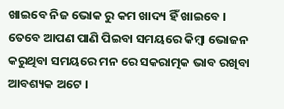ଖାଇବେ ନିଜ ଭୋକ ରୁ କମ ଖାଦ୍ୟ ହିଁ ଖାଇବେ । ତେବେ ଆପଣ ପାଣି ପିଇବା ସମୟରେ କିମ୍ବା ଭୋଜନ କରୁଥିବା ସମୟରେ ମନ ରେ ସକରାତ୍ମକ ଭାବ ରଖିବା ଆବଶ୍ୟକ ଅଟେ ।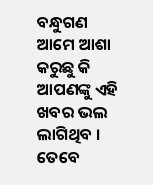ବନ୍ଧୁଗଣ ଆମେ ଆଶା କରୁଛୁ କି ଆପଣଙ୍କୁ ଏହି ଖବର ଭଲ ଲାଗିଥିବ । ତେବେ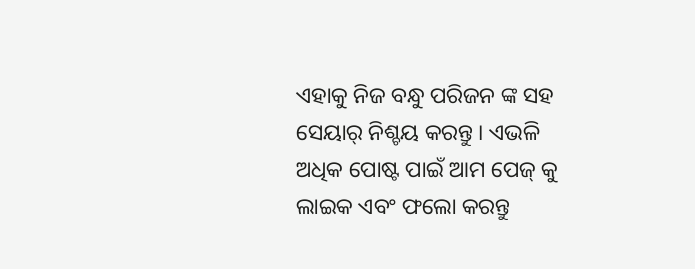ଏହାକୁ ନିଜ ବନ୍ଧୁ ପରିଜନ ଙ୍କ ସହ ସେୟାର୍ ନିଶ୍ଚୟ କରନ୍ତୁ । ଏଭଳି ଅଧିକ ପୋଷ୍ଟ ପାଇଁ ଆମ ପେଜ୍ କୁ ଲାଇକ ଏବଂ ଫଲୋ କରନ୍ତୁ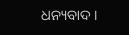ଧନ୍ୟବାଦ ।